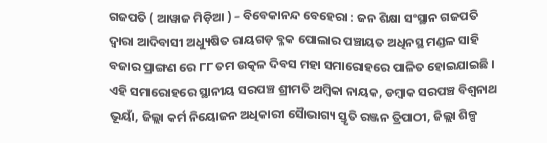ଗଜପତି ( ଆୱାଜ ମିଡ଼ିଆ ) – ବିବେକାନନ୍ଦ ବେହେରା : ଜନ ଶିକ୍ଷା ସଂସ୍ଥାନ ଗଜପତି ଦ୍ବାରା ଆଦିବାସୀ ଅଧ୍ୟୁଷିତ ରାୟଗଡ଼ ବ୍ଳକ ପୋଲାର ପଞ୍ଚାୟତ ଅଧିନସ୍ଥ ମଣ୍ଡଳ ସାହି ବଜାର ପ୍ରାଙ୍ଗଣ ରେ ୮୮ ତମ ଉତ୍କଳ ଦିବସ ମହା ସମାରୋହରେ ପାଳିତ ହୋଇଯାଇଛି । ଏହି ସମାରୋହରେ ସ୍ଥାନୀୟ ସରପଞ୍ଚ ଶ୍ରୀମତି ଅମ୍ବିକା ନାୟକ, ଡମ୍ବାକ ସରପଞ୍ଚ ବିଶ୍ଵନାଥ ଭୂୟାଁ, ଜିଲ୍ଲା କର୍ମ ନିୟୋଜନ ଅଧିକାରୀ ସୈାଭାଗ୍ୟ ସ୍ତୃତି ରଞ୍ଜନ ତ୍ରିପାଠୀ, ଜିଲ୍ଲା ଶିଳ୍ପ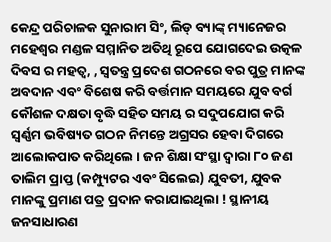କେନ୍ଦ୍ର ପରିଚାଳକ ସୁନାରାମ ସିଂ, ଲିଡ୍ ବ୍ୟାଙ୍କ୍ ମ୍ୟାନେଜର ମହେଶ୍ୱର ମଣ୍ଡଳ ସମ୍ମାନିତ ଅତିଥି ରୂପେ ଯୋଗଦେଇ ଉତ୍କଳ ଦିବସ ର ମହତ୍ଵ, , ସ୍ବତନ୍ତ୍ର ପ୍ରଦେଶ ଗଠନରେ ବର ପୁତ୍ର ମାନଙ୍କ ଅବଦାନ ଏବଂ ବିଶେଷ କରି ବର୍ତ୍ତମାନ ସମୟରେ ଯୁବ ବର୍ଗ କୌଶଳ ଦକ୍ଷତା ବୃଦ୍ଧି ସହିତ ସମୟ ର ସଦୁପଯୋଗ କରି ସ୍ଵର୍ଣ୍ଣମ ଭବିଷ୍ୟତ ଗଠନ ନିମନ୍ତେ ଅଗ୍ରସର ହେବା ଦିଗରେ ଆଲୋକପାତ କରିଥିଲେ । ଜନ ଶିକ୍ଷା ସଂସ୍ଥା ଦ୍ଵାରା ୮୦ ଜଣ ତାଲିମ ପ୍ରାପ୍ତ (କମ୍ପ୍ୟୁଟର ଏବଂ ସିଲେଇ) ଯୁବତୀ, ଯୁବକ ମାନଙ୍କୁ ପ୍ରମାଣ ପତ୍ର ପ୍ରଦାନ କରାଯାଇଥିଲା ! ସ୍ଥାନୀୟ ଜନସାଧାରଣ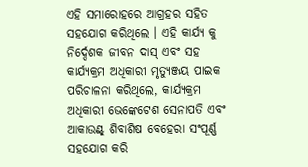ଏହି ସମାରୋହରେ ଆଗ୍ରହର ସହିତ ସହଯୋଗ କରିଥିଲେ । ଏହି କାର୍ଯ୍ୟ କୁ ନିର୍ଦ୍ଦେଶକ ଜୀବନ ଦାସ୍ ଏବଂ ସହ କାର୍ଯ୍ୟକ୍ରମ ଅଧିକାରୀ ମୃତ୍ୟୁଞ୍ଜୟ ପାଇକ ପରିଚାଳନା କରିଥିଲେ, କାର୍ଯ୍ୟକ୍ରମ ଅଧିକାରୀ ଭେଙ୍କେଟେଶ ସେନାପତି ଏବଂ ଆକାଉଣ୍ଟ୍ ଶିବାଶିଷ ବେହେରା ସଂପୂର୍ଣ୍ଣ ସହଯୋଗ କରି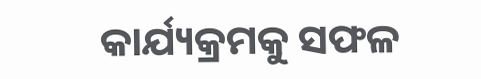କାର୍ଯ୍ୟକ୍ରମକୁ ସଫଳ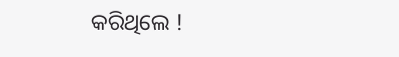କରିଥିଲେ !